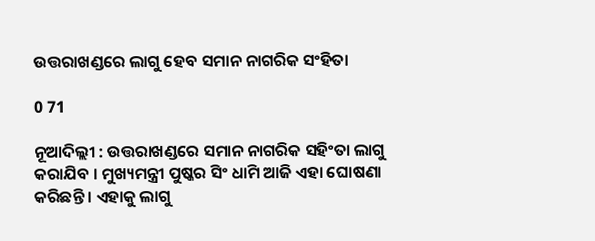ଉତ୍ତରାଖଣ୍ଡରେ ଲାଗୁ ହେବ ସମାନ ନାଗରିକ ସଂହିତା

0 71

ନୂଆଦିଲ୍ଲୀ : ଉତ୍ତରାଖଣ୍ଡରେ ସମାନ ନାଗରିକ ସହିଂତା ଲାଗୁ କରାଯିବ । ମୁଖ୍ୟମନ୍ତ୍ରୀ ପୁଷ୍କର ସିଂ ଧାମି ଆଜି ଏହା ଘୋଷଣା କରିଛନ୍ତି । ଏହାକୁ ଲାଗୁ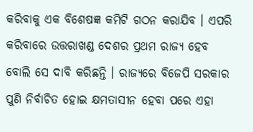କରିବାକୁ ଏକ ବିଶେଷଜ୍ଞ କମିଟି ଗଠନ କରାଯିବ । ଏପରି କରିବାରେ ଉତ୍ତରାଖଣ୍ଡ ଦେଶର ପ୍ରଥମ ରାଜ୍ୟ ହେବ ବୋଲି ସେ ଦାବି କରିଛନ୍ତି । ରାଜ୍ୟରେ ବିଜେପି ସରକାର ପୁଣି ନିର୍ବାଚିତ ହୋଇ କ୍ଷମତାସୀନ ହେବା ପରେ ଏହା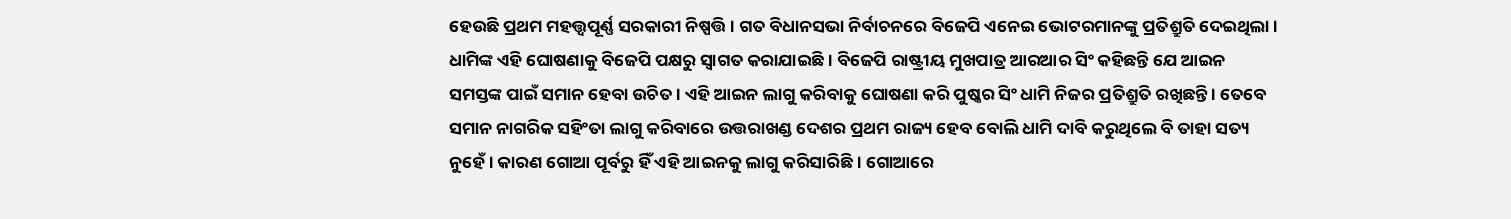ହେଉଛି ପ୍ରଥମ ମହତ୍ତ୍ୱପୂର୍ଣ୍ଣ ସରକାରୀ ନିଷ୍ପତ୍ତି । ଗତ ବିଧାନସଭା ନିର୍ବାଚନରେ ବିଜେପି ଏନେଇ ଭୋଟରମାନଙ୍କୁ ପ୍ରତିଶ୍ରୁତି ଦେଇଥିଲା । ଧାମିଙ୍କ ଏହି ଘୋଷଣାକୁ ବିଜେପି ପକ୍ଷରୁ ସ୍ୱାଗତ କରାଯାଇଛି । ବିଜେପି ରାଷ୍ଟ୍ରୀୟ ମୁଖପାତ୍ର ଆରଆର ସିଂ କହିଛନ୍ତି ଯେ ଆଇନ ସମସ୍ତଙ୍କ ପାଇଁ ସମାନ ହେବା ଉଚିତ । ଏହି ଆଇନ ଲାଗୁ କରିବାକୁ ଘୋଷଣା କରି ପୁଷ୍କର ସିଂ ଧାମି ନିଜର ପ୍ରତିଶ୍ରୁତି ରଖିଛନ୍ତି । ତେବେ ସମାନ ନାଗରିକ ସହିଂତା ଲାଗୁ କରିବାରେ ଉତ୍ତରାଖଣ୍ଡ ଦେଶର ପ୍ରଥମ ରାଜ୍ୟ ହେବ ବୋଲି ଧାମି ଦାବି କରୁଥିଲେ ବି ତାହା ସତ୍ୟ ନୁହେଁ । କାରଣ ଗୋଆ ପୂର୍ବରୁ ହିଁ ଏହି ଆଇନକୁ ଲାଗୁ କରିସାରିଛି । ଗୋଆରେ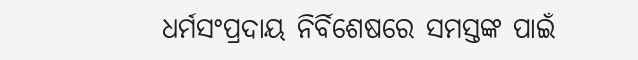ଧର୍ମସଂପ୍ରଦାୟ ନିର୍ବିଶେଷରେ ସମସ୍ତଙ୍କ ପାଇଁ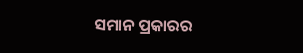ସମାନ ପ୍ରକାରର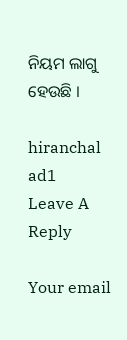ନିୟମ ଲାଗୁ ହେଉଛି ।

hiranchal ad1
Leave A Reply

Your email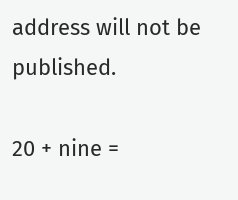address will not be published.

20 + nine =